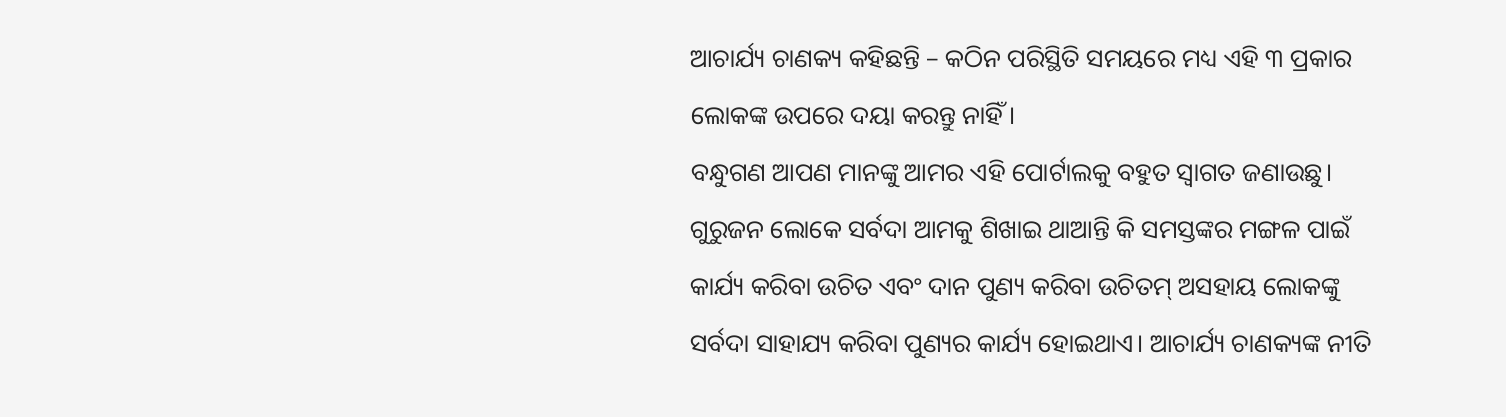ଆଚାର୍ଯ୍ୟ ଚାଣକ୍ୟ କହିଛନ୍ତି – କଠିନ ପରିସ୍ଥିତି ସମୟରେ ମଧ୍ୟ ଏହି ୩ ପ୍ରକାର ଲୋକଙ୍କ ଉପରେ ଦୟା କରନ୍ତୁ ନାହିଁ।
ବନ୍ଧୁଗଣ ଆପଣ ମାନଙ୍କୁ ଆମର ଏହି ପୋର୍ଟାଲକୁ ବହୁତ ସ୍ୱାଗତ ଜଣାଉଛୁ। ଗୁରୁଜନ ଲୋକେ ସର୍ବଦା ଆମକୁ ଶିଖାଇ ଥାଆନ୍ତି କି ସମସ୍ତଙ୍କର ମଙ୍ଗଳ ପାଇଁ କାର୍ଯ୍ୟ କରିବା ଉଚିତ ଏବଂ ଦାନ ପୁଣ୍ୟ କରିବା ଉଚିତମ୍ ଅସହାୟ ଲୋକଙ୍କୁ ସର୍ବଦା ସାହାଯ୍ୟ କରିବା ପୁଣ୍ୟର କାର୍ଯ୍ୟ ହୋଇଥାଏ। ଆଚାର୍ଯ୍ୟ ଚାଣକ୍ୟଙ୍କ ନୀତି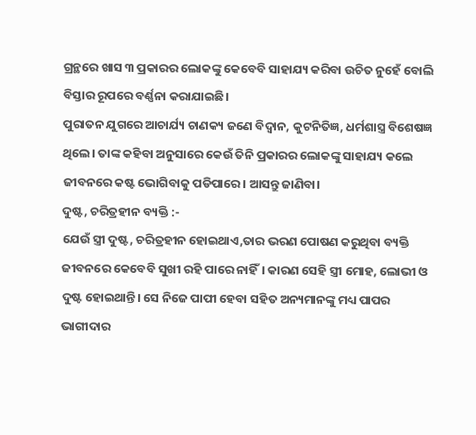ଗ୍ରନ୍ଥରେ ଖାସ ୩ ପ୍ରକାରର ଲୋକଙ୍କୁ କେବେବି ସାହାଯ୍ୟ କରିବା ଉଚିତ ନୁହେଁ ବୋଲି ବିସ୍ତାର ରୂପରେ ବର୍ଣ୍ଣନା କରାଯାଇଛି।
ପୁରାତନ ଯୁଗରେ ଆଚାର୍ଯ୍ୟ ଚାଣକ୍ୟ ଜଣେ ବିଦ୍ୱାନ, କୁଟନିତିଜ୍ଞ, ଧର୍ମଶାସ୍ତ୍ର ବିଶେଷଜ୍ଞ ଥିଲେ। ତାଙ୍କ କହିବା ଅନୁସାରେ କେଉଁ ତିନି ପ୍ରକାରର ଲୋକଙ୍କୁ ସାହାଯ୍ୟ କଲେ ଜୀବନରେ କଷ୍ଟ ଭୋଗିବାକୁ ପଡିପାରେ। ଆସନ୍ତୁ ଜାଣିବା।
ଦୁଷ୍ଟ, ଚରିତ୍ରହୀନ ବ୍ୟକ୍ତି :-
ଯେଉଁ ସ୍ତ୍ରୀ ଦୁଷ୍ଟ, ଚରିତ୍ରହୀନ ହୋଇଥାଏ,ତାର ଭରଣ ପୋଷଣ କରୁଥିବା ବ୍ୟକ୍ତି ଜୀବନରେ କେବେବି ସୁଖୀ ରହି ପାରେ ନାହିଁ। କାରଣ ସେହି ସ୍ତ୍ରୀ ମୋହ, ଲୋଭୀ ଓ ଦୁଷ୍ଟ ହୋଇଥାନ୍ତି। ସେ ନିଜେ ପାପୀ ହେବା ସହିତ ଅନ୍ୟମାନଙ୍କୁ ମଧ୍ୟ ପାପର ଭାଗୀଦାର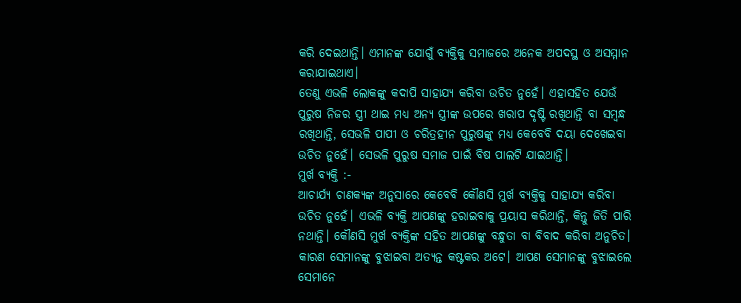କରି ଦେଇଥାନ୍ତି। ଏମାନଙ୍କ ଯୋଗୁଁ ବ୍ୟକ୍ତିକୁ ସମାଜରେ ଅନେକ ଅପଦସ୍ଥ ଓ ଅସମ୍ମାନ କରାଯାଇଥାଏ।
ତେଣୁ ଏଭଳି ଲୋକଙ୍କୁ କଦାପି ସାହାଯ୍ୟ କରିବା ଉଚିତ ନୁହେଁ। ଏହାସହିତ ଯେଉଁ ପୁରୁଷ ନିଜର ସ୍ତ୍ରୀ ଥାଇ ମଧ୍ୟ ଅନ୍ୟ ସ୍ତ୍ରୀଙ୍କ ଉପରେ ଖରାପ ଦୃଷ୍ଟି ରଖିଥାନ୍ତି ବା ସମ୍ବନ୍ଧ ରଖିଥାନ୍ତି, ସେଭଳି ପାପୀ ଓ ଚରିତ୍ରହୀନ ପୁରୁଷଙ୍କୁ ମଧ୍ୟ କେବେବି ଦୟା ଦେଖେଇବା ଉଚିତ ନୁହେଁ। ସେଭଳି ପୁରୁଷ ସମାଜ ପାଇଁ ବିଷ ପାଲଟି ଯାଇଥାନ୍ତି।
ମୁର୍ଖ ବ୍ୟକ୍ତି :-
ଆଚାର୍ଯ୍ୟ ଚାଣକ୍ୟଙ୍କ ଅନୁସାରେ କେବେବି କୌଣସି ମୁର୍ଖ ବ୍ୟକ୍ତିକୁ ସାହାଯ୍ୟ କରିବା ଉଚିତ ନୁହେଁ। ଏଭଳି ବ୍ୟକ୍ତି ଆପଣଙ୍କୁ ହରାଇବାକୁ ପ୍ରୟାସ କରିଥାନ୍ତି, କିନ୍ତୁ ଜିତି ପାରି ନଥାନ୍ତି। କୌଣସି ମୁର୍ଖ ବ୍ୟକ୍ତିଙ୍କ ସହିତ ଆପଣଙ୍କୁ ବନ୍ଧୁତା ବା ବିବାଦ କରିବା ଅନୁଚିତ। କାରଣ ସେମାନଙ୍କୁ ବୁଝାଇବା ଅତ୍ୟନ୍ତ କଷ୍ଟକର ଅଟେ। ଆପଣ ସେମାନଙ୍କୁ ବୁଝାଇଲେ ସେମାନେ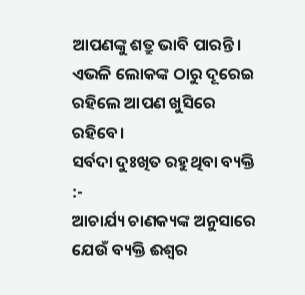ଆପଣଙ୍କୁ ଶତ୍ରୁ ଭାବି ପାରନ୍ତି। ଏଭଳି ଲୋକଙ୍କ ଠାରୁ ଦୂରେଇ ରହିଲେ ଆପଣ ଖୁସିରେ ରହିବେ।
ସର୍ବଦା ଦୁଃଖିତ ରହୁଥିବା ବ୍ୟକ୍ତି :-
ଆଚାର୍ଯ୍ୟ ଚାଣକ୍ୟଙ୍କ ଅନୁସାରେ ଯେଉଁ ବ୍ୟକ୍ତି ଈଶ୍ୱର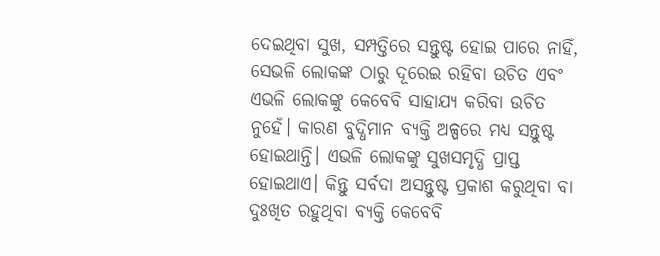ଦେଇଥିବା ସୁଖ, ସମ୍ପତ୍ତିରେ ସନ୍ତୁଷ୍ଟ ହୋଇ ପାରେ ନାହିଁ, ସେଭଳି ଲୋକଙ୍କ ଠାରୁ ଦୂରେଇ ରହିବା ଉଚିତ ଏବଂ ଏଭଳି ଲୋକଙ୍କୁ କେବେବି ସାହାଯ୍ୟ କରିବା ଉଚିତ ନୁହେଁ। କାରଣ ବୁଦ୍ଧିମାନ ବ୍ୟକ୍ତି ଅଳ୍ପରେ ମଧ୍ୟ ସନ୍ତୁଷ୍ଟ ହୋଇଥାନ୍ତି। ଏଭଳି ଲୋକଙ୍କୁ ସୁଖସମୃଦ୍ଧି ପ୍ରାପ୍ତ ହୋଇଥାଏ। କିନ୍ତୁ ସର୍ବଦା ଅସନ୍ତୁଷ୍ଟ ପ୍ରକାଶ କରୁଥିବା ବା ଦୁଃଖିତ ରହୁଥିବା ବ୍ୟକ୍ତି କେବେବି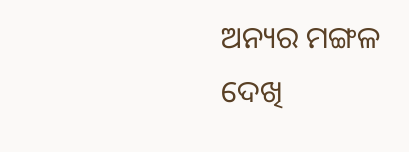ଅନ୍ୟର ମଙ୍ଗଳ ଦେଖି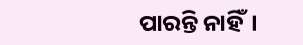ପାରନ୍ତି ନାହିଁ।